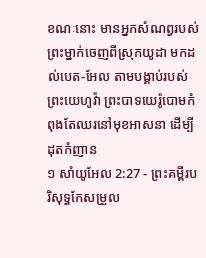ខណៈនោះ មានអ្នកសំណព្វរបស់ព្រះម្នាក់ចេញពីស្រុកយូដា មកដល់បេត-អែល តាមបង្គាប់របស់ព្រះយេហូវ៉ា ព្រះបាទយេរ៉ូបោមកំពុងតែឈរនៅមុខអាសនា ដើម្បីដុតកំញាន
១ សាំយូអែល 2:27 - ព្រះគម្ពីរបរិសុទ្ធកែសម្រួល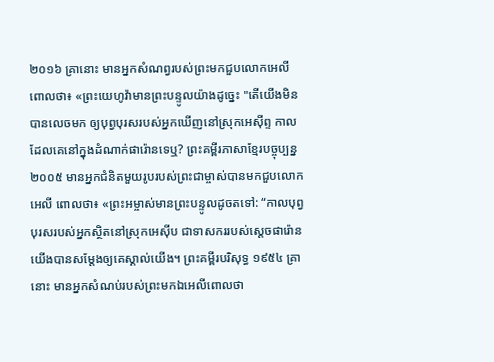២០១៦ គ្រានោះ មានអ្នកសំណព្វរបស់ព្រះមកជួបលោកអេលី ពោលថា៖ «ព្រះយេហូវ៉ាមានព្រះបន្ទូលយ៉ាងដូច្នេះ "តើយើងមិនបានលេចមក ឲ្យបុព្វបុរសរបស់អ្នកឃើញនៅស្រុកអេស៊ីព្ទ កាលដែលគេនៅក្នុងដំណាក់ផារ៉ោនទេឬ? ព្រះគម្ពីរភាសាខ្មែរបច្ចុប្បន្ន ២០០៥ មានអ្នកជំនិតមួយរូបរបស់ព្រះជាម្ចាស់បានមកជួបលោកអេលី ពោលថា៖ «ព្រះអម្ចាស់មានព្រះបន្ទូលដូចតទៅ: “កាលបុព្វបុរសរបស់អ្នកស្ថិតនៅស្រុកអេស៊ីប ជាទាសកររបស់ស្ដេចផារ៉ោន យើងបានសម្តែងឲ្យគេស្គាល់យើង។ ព្រះគម្ពីរបរិសុទ្ធ ១៩៥៤ គ្រានោះ មានអ្នកសំណប់របស់ព្រះមកឯអេលីពោលថា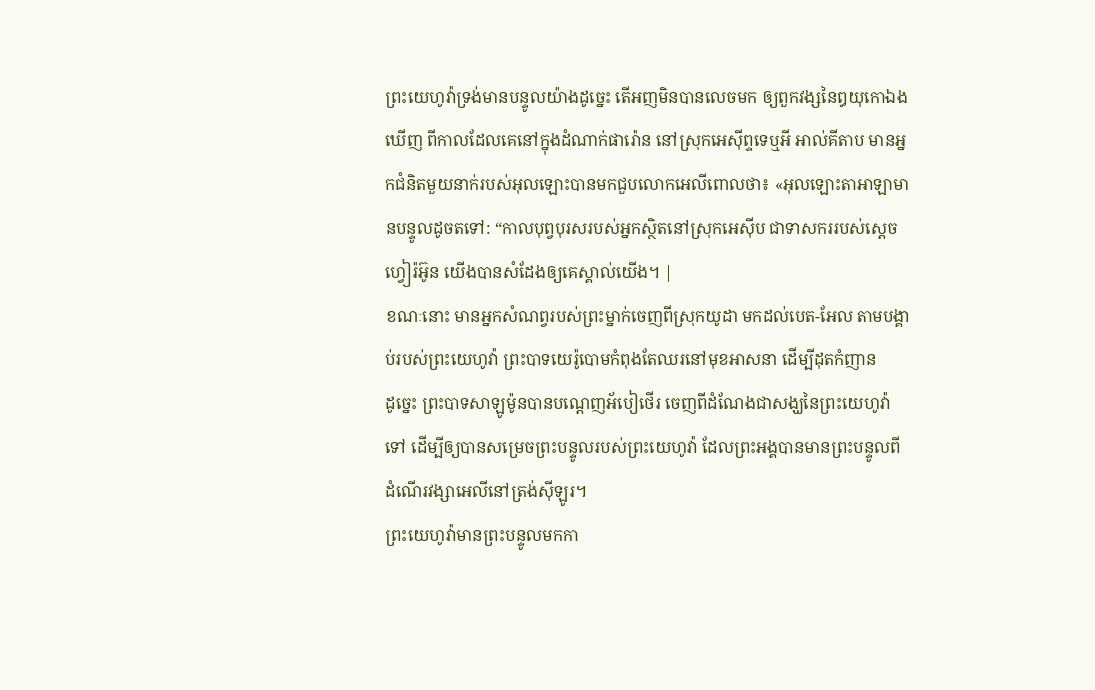ព្រះយេហូវ៉ាទ្រង់មានបន្ទូលយ៉ាងដូច្នេះ តើអញមិនបានលេចមក ឲ្យពួកវង្សនៃឰយុកោឯងឃើញ ពីកាលដែលគេនៅក្នុងដំណាក់ផារ៉ោន នៅស្រុកអេស៊ីព្ទទេឬអី អាល់គីតាប មានអ្នកជំនិតមួយនាក់របស់អុលឡោះបានមកជួបលោកអេលីពោលថា៖ «អុលឡោះតាអាឡាមានបន្ទូលដូចតទៅ: “កាលបុព្វបុរសរបស់អ្នកស្ថិតនៅស្រុកអេស៊ីប ជាទាសកររបស់ស្តេចហ្វៀរ៉អ៊ូន យើងបានសំដែងឲ្យគេស្គាល់យើង។ |
ខណៈនោះ មានអ្នកសំណព្វរបស់ព្រះម្នាក់ចេញពីស្រុកយូដា មកដល់បេត-អែល តាមបង្គាប់របស់ព្រះយេហូវ៉ា ព្រះបាទយេរ៉ូបោមកំពុងតែឈរនៅមុខអាសនា ដើម្បីដុតកំញាន
ដូច្នេះ ព្រះបាទសាឡូម៉ូនបានបណ្តេញអ័បៀថើរ ចេញពីដំណែងជាសង្ឃនៃព្រះយេហូវ៉ាទៅ ដើម្បីឲ្យបានសម្រេចព្រះបន្ទូលរបស់ព្រះយេហូវ៉ា ដែលព្រះអង្គបានមានព្រះបន្ទូលពីដំណើរវង្សាអេលីនៅត្រង់ស៊ីឡូរ។
ព្រះយេហូវ៉ាមានព្រះបន្ទូលមកកា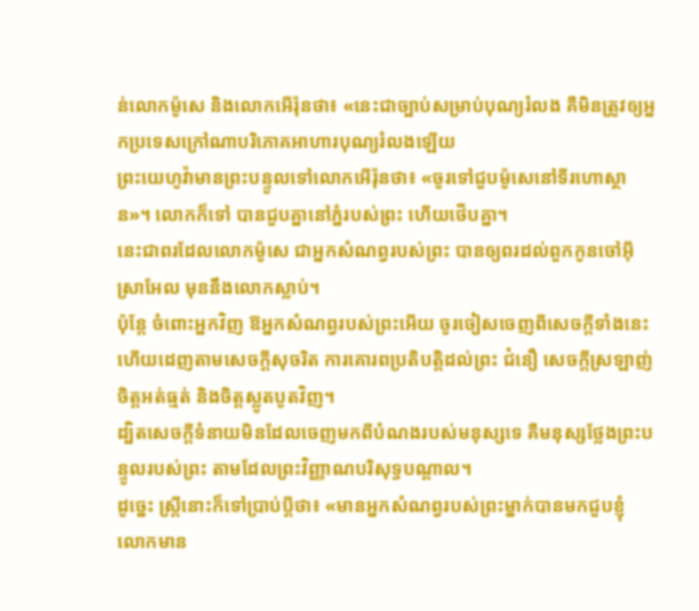ន់លោកម៉ូសេ និងលោកអើរ៉ុនថា៖ «នេះជាច្បាប់សម្រាប់បុណ្យរំលង គឺមិនត្រូវឲ្យអ្នកប្រទេសក្រៅណាបរិភោគអាហារបុណ្យរំលងឡើយ
ព្រះយេហូវ៉ាមានព្រះបន្ទូលទៅលោកអើរ៉ុនថា៖ «ចូរទៅជួបម៉ូសេនៅទីរហោស្ថាន»។ លោកក៏ទៅ បានជួបគ្នានៅភ្នំរបស់ព្រះ ហើយថើបគ្នា។
នេះជាពរដែលលោកម៉ូសេ ជាអ្នកសំណព្វរបស់ព្រះ បានឲ្យពរដល់ពួកកូនចៅអ៊ីស្រាអែល មុននឹងលោកស្លាប់។
ប៉ុន្តែ ចំពោះអ្នកវិញ ឱអ្នកសំណព្វរបស់ព្រះអើយ ចូរចៀសចេញពីសេចក្ដីទាំងនេះ ហើយដេញតាមសេចក្ដីសុចរិត ការគោរពប្រតិបត្តិដល់ព្រះ ជំនឿ សេចក្ដីស្រឡាញ់ ចិត្តអត់ធ្មត់ និងចិត្តស្លូតបូតវិញ។
ដ្បិតសេចក្ដីទំនាយមិនដែលចេញមកពីបំណងរបស់មនុស្សទេ គឺមនុស្សថ្លែងព្រះបន្ទូលរបស់ព្រះ តាមដែលព្រះវិញ្ញាណបរិសុទ្ធបណ្ដាល។
ដូច្នេះ ស្ត្រីនោះក៏ទៅប្រាប់ប្តីថា៖ «មានអ្នកសំណព្វរបស់ព្រះម្នាក់បានមកជួបខ្ញុំ លោកមាន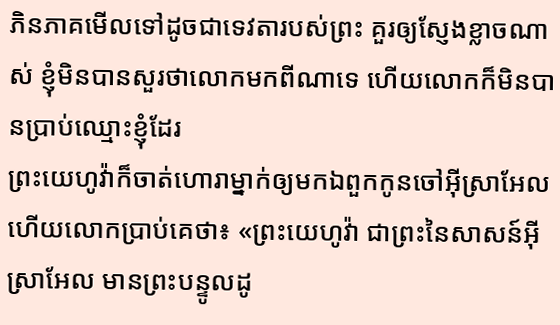ភិនភាគមើលទៅដូចជាទេវតារបស់ព្រះ គួរឲ្យស្ញែងខ្លាចណាស់ ខ្ញុំមិនបានសួរថាលោកមកពីណាទេ ហើយលោកក៏មិនបានប្រាប់ឈ្មោះខ្ញុំដែរ
ព្រះយេហូវ៉ាក៏ចាត់ហោរាម្នាក់ឲ្យមកឯពួកកូនចៅអ៊ីស្រាអែល ហើយលោកប្រាប់គេថា៖ «ព្រះយេហូវ៉ា ជាព្រះនៃសាសន៍អ៊ីស្រាអែល មានព្រះបន្ទូលដូ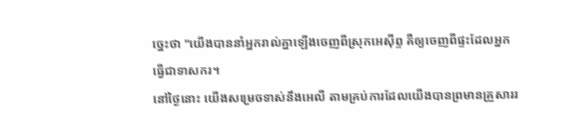ច្នេះថា "យើងបាននាំអ្នករាល់គ្នាឡើងចេញពីស្រុកអេស៊ីព្ទ គឺឲ្យចេញពីផ្ទះដែលអ្នកធ្វើជាទាសករ។
នៅថ្ងៃនោះ យើងសម្រេចទាស់នឹងអេលី តាមគ្រប់ការដែលយើងបានព្រមានគ្រួសាររ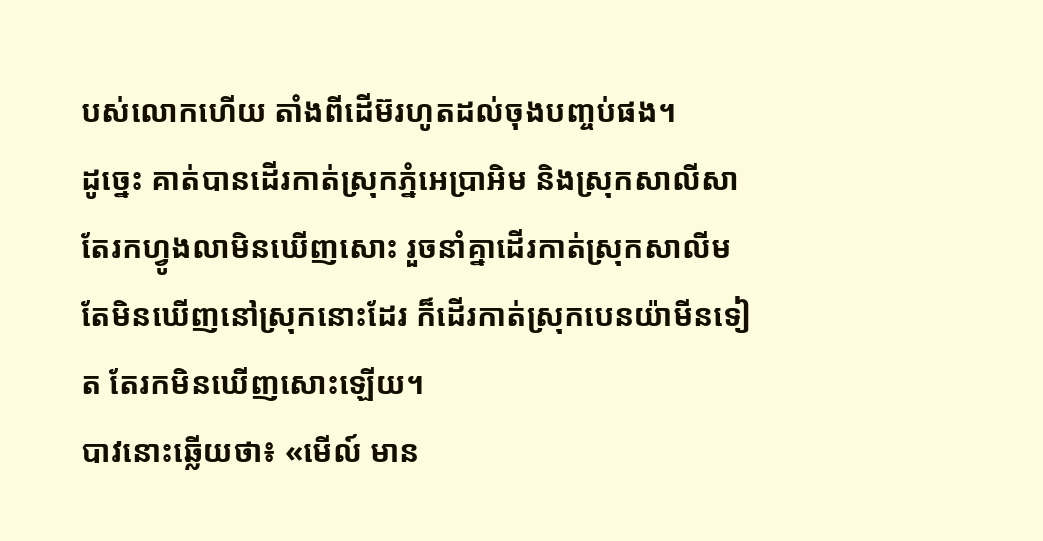បស់លោកហើយ តាំងពីដើម៊រហូតដល់ចុងបញ្ចប់ផង។
ដូច្នេះ គាត់បានដើរកាត់ស្រុកភ្នំអេប្រាអិម និងស្រុកសាលីសា តែរកហ្វូងលាមិនឃើញសោះ រួចនាំគ្នាដើរកាត់ស្រុកសាលីម តែមិនឃើញនៅស្រុកនោះដែរ ក៏ដើរកាត់ស្រុកបេនយ៉ាមីនទៀត តែរកមិនឃើញសោះឡើយ។
បាវនោះឆ្លើយថា៖ «មើល៍ មាន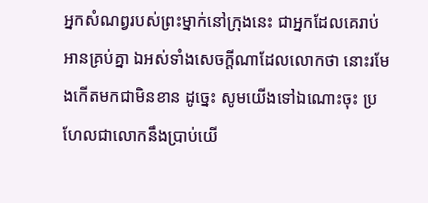អ្នកសំណព្វរបស់ព្រះម្នាក់នៅក្រុងនេះ ជាអ្នកដែលគេរាប់អានគ្រប់គ្នា ឯអស់ទាំងសេចក្ដីណាដែលលោកថា នោះរមែងកើតមកជាមិនខាន ដូច្នេះ សូមយើងទៅឯណោះចុះ ប្រហែលជាលោកនឹងប្រាប់យើ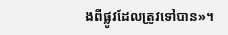ងពីផ្លូវដែលត្រូវទៅបាន»។